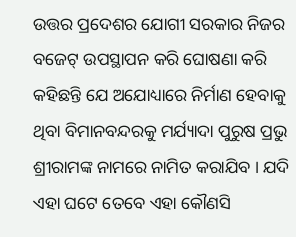ଉତ୍ତର ପ୍ରଦେଶର ଯୋଗୀ ସରକାର ନିଜର ବଜେଟ୍ ଉପସ୍ଥାପନ କରି ଘୋଷଣା କରି କହିଛନ୍ତି ଯେ ଅଯୋଧ୍ୟାରେ ନିର୍ମାଣ ହେବାକୁ ଥିବା ବିମାନବନ୍ଦରକୁ ମର୍ଯ୍ୟାଦା ପୁରୁଷ ପ୍ରଭୁ ଶ୍ରୀରାମଙ୍କ ନାମରେ ନାମିତ କରାଯିବ । ଯଦି ଏହା ଘଟେ ତେବେ ଏହା କୌଣସି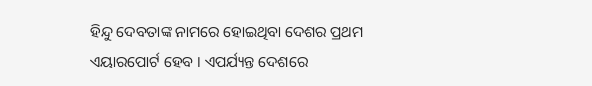ହିନ୍ଦୁ ଦେବତାଙ୍କ ନାମରେ ହୋଇଥିବା ଦେଶର ପ୍ରଥମ ଏୟାରପୋର୍ଟ ହେବ । ଏପର୍ଯ୍ୟନ୍ତ ଦେଶରେ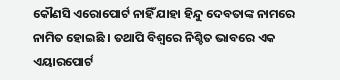କୌଣସି ଏରୋପୋର୍ଟ ନାହିଁ ଯାହା ହିନ୍ଦୁ ଦେବତାଙ୍କ ନାମରେ ନାମିତ ହୋଇଛି । ତଥାପି ବିଶ୍ୱରେ ନିଶ୍ଚିତ ଭାବରେ ଏକ ଏୟାରପୋର୍ଟ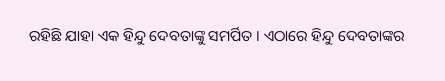ରହିଛି ଯାହା ଏକ ହିନ୍ଦୁ ଦେବତାଙ୍କୁ ସମର୍ପିତ । ଏଠାରେ ହିନ୍ଦୁ ଦେବତାଙ୍କର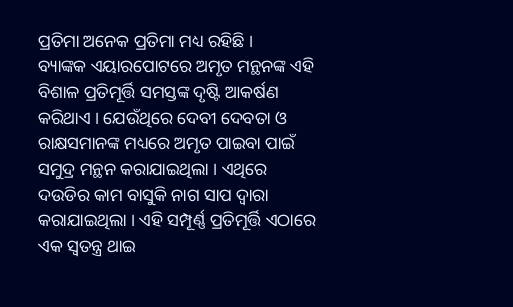ପ୍ରତିମା ଅନେକ ପ୍ରତିମା ମଧ୍ୟ ରହିଛି ।
ବ୍ୟାଙ୍କକ ଏୟାରପୋଟରେ ଅମୃତ ମନ୍ଥନଙ୍କ ଏହି ବିଶାଳ ପ୍ରତିମୂର୍ତ୍ତି ସମସ୍ତଙ୍କ ଦୃଷ୍ଟି ଆକର୍ଷଣ କରିଥାଏ । ଯେଉଁଥିରେ ଦେବୀ ଦେବତା ଓ ରାକ୍ଷସମାନଙ୍କ ମଧ୍ୟରେ ଅମୃତ ପାଇବା ପାଇଁ ସମୁଦ୍ର ମନ୍ଥନ କରାଯାଇଥିଲା । ଏଥିରେ ଦଉଡିର କାମ ବାସୁକି ନାଗ ସାପ ଦ୍ୱାରା କରାଯାଇଥିଲା । ଏହି ସମ୍ପୂର୍ଣ୍ଣ ପ୍ରତିମୂର୍ତ୍ତି ଏଠାରେ ଏକ ସ୍ୱତନ୍ତ୍ର ଥାଇ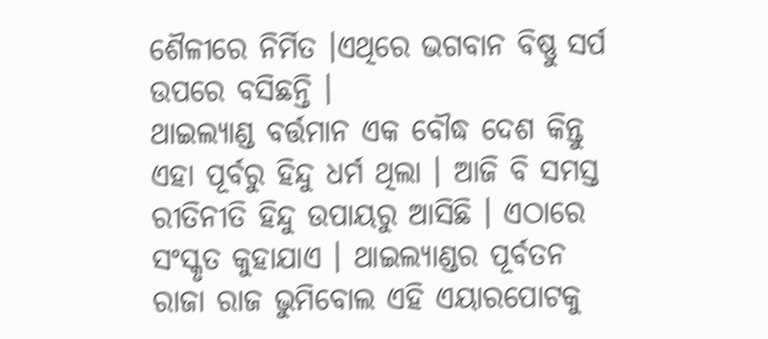ଶୈଳୀରେ ନିର୍ମିତ ।ଏଥିରେ ଭଗବାନ ବିଷ୍ଣୁ ସର୍ପ ଉପରେ ବସିଛନ୍ତି ।
ଥାଇଲ୍ୟାଣ୍ଡ ବର୍ତ୍ତମାନ ଏକ ବୌଦ୍ଧ ଦେଶ କିନ୍ତୁ ଏହା ପୂର୍ବରୁ ହିନ୍ଦୁ ଧର୍ମ ଥିଲା । ଆଜି ବି ସମସ୍ତ ରୀତିନୀତି ହିନ୍ଦୁ ଉପାୟରୁ ଆସିଛି । ଏଠାରେ ସଂସ୍କୃତ କୁହାଯାଏ । ଥାଇଲ୍ୟାଣ୍ଡର ପୂର୍ବତନ ରାଜା ରାଜ ଭୁମିବୋଲ ଏହି ଏୟାରପୋଟକୁ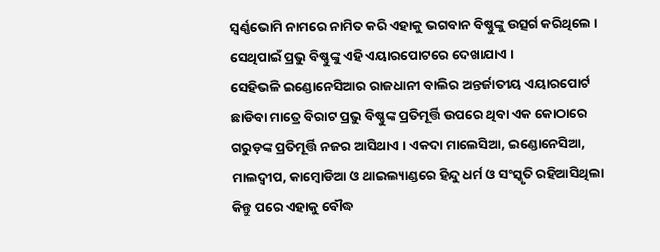ସ୍ୱର୍ଣ୍ଣଭୋମି ନାମରେ ନାମିତ କରି ଏହାକୁ ଭଗବାନ ବିଷ୍ଣୁଙ୍କୁ ଉତ୍ସର୍ଗ କରିଥିଲେ । ସେଥିପାଇଁ ପ୍ରଭୁ ବିଷ୍ଣୁଙ୍କୁ ଏହି ଏୟାରପୋଟରେ ଦେଖାଯାଏ ।
ସେହିଭଳି ଇଣ୍ଡୋନେସିଆର ରାଜଧାନୀ ବାଲିର ଅନ୍ତର୍ଜାତୀୟ ଏୟାରପୋର୍ଟ ଛାଡିବା ମାତ୍ରେ ବିରାଟ ପ୍ରଭୁ ବିଷ୍ଣୁଙ୍କ ପ୍ରତିମୂର୍ତ୍ତି ଉପରେ ଥିବା ଏକ କୋଠାରେ ଗରୁଡ଼ଙ୍କ ପ୍ରତିମୂର୍ତ୍ତି ନଜର ଆସିଥାଏ । ଏକଦା ମାଲେସିଆ, ଇଣ୍ଡୋନେସିଆ, ମାଲଦ୍ୱୀପ, କାମ୍ବୋଡିଆ ଓ ଥାଇଲ୍ୟାଣ୍ଡରେ ହିନ୍ଦୁ ଧର୍ମ ଓ ସଂସ୍କୃତି ରହିଆସିଥିଲା କିନ୍ତୁ ପରେ ଏହାକୁ ବୌଦ୍ଧ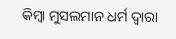କିମ୍ବା ମୁସଲମାନ ଧର୍ମ ଦ୍ୱାରା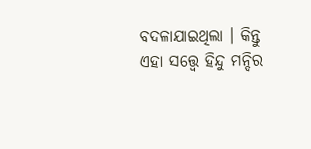ବଦଳାଯାଇଥିଲା । କିନ୍ତୁ ଏହା ସତ୍ତ୍ୱେ ହିନ୍ଦୁ ମନ୍ଦିର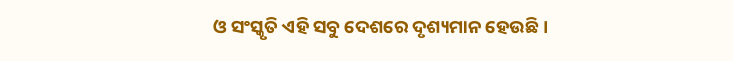ଓ ସଂସ୍କୃତି ଏହି ସବୁ ଦେଶରେ ଦୃଶ୍ୟମାନ ହେଉଛି ।